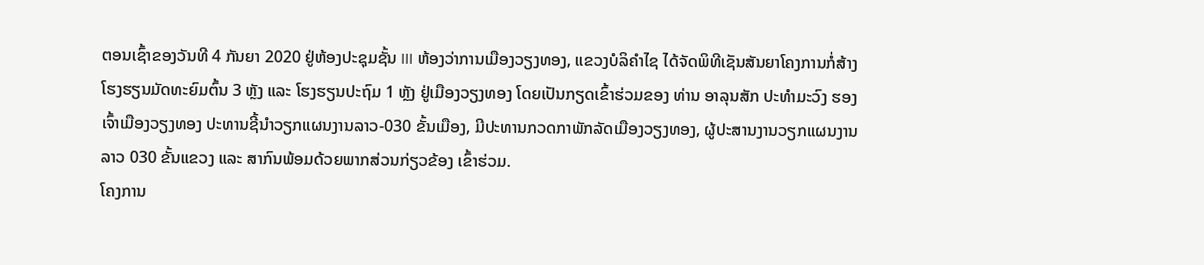ຕອນເຊົ້າຂອງວັນທີ 4 ກັນຍາ 2020 ຢູ່ຫ້ອງປະຊຸມຊັ້ນ III ຫ້ອງວ່າການເມືອງວຽງທອງ, ແຂວງບໍລິຄໍາໄຊ ໄດ້ຈັດພິທີເຊັນສັນຍາໂຄງການກໍ່ສ້າງ ໂຮງຮຽນມັດທະຍົມຕົ້ນ 3 ຫຼັງ ແລະ ໂຮງຮຽນປະຖົມ 1 ຫຼັງ ຢູ່ເມືອງວຽງທອງ ໂດຍເປັນກຽດເຂົ້າຮ່ວມຂອງ ທ່ານ ອາລຸນສັກ ປະທໍາມະວົງ ຮອງເຈົ້າເມືອງວຽງທອງ ປະທານຊີ້ນໍາວຽກແຜນງານລາວ-030 ຂັ້ນເມືອງ, ມີປະທານກວດກາພັກລັດເມືອງວຽງທອງ, ຜູ້ປະສານງານວຽກແຜນງານລາວ 030 ຂັ້ນແຂວງ ແລະ ສາກົນພ້ອມດ້ວຍພາກສ່ວນກ່ຽວຂ້ອງ ເຂົ້າຮ່ວມ.
ໂຄງການ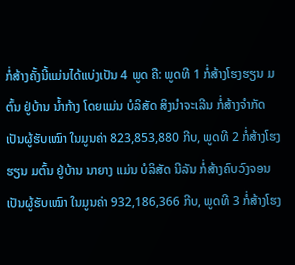ກໍ່ສ້າງຄັ້ງນີ້ແມ່ນໄດ້ແບ່ງເປັນ 4 ພູດ ຄື: ພູດທີ 1 ກໍ່ສ້າງໂຮງຮຽນ ມຕົ້ນ ຢູ່ບ້ານ ນໍ້າກ້າງ ໂດຍແມ່ນ ບໍລິສັດ ສິງນໍາຈະເລີນ ກໍ່ສ້າງຈໍາກັດ ເປັນຜູ້ຮັບເໝົາ ໃນມູນຄ່າ 823,853,880 ກີບ, ພູດທີ 2 ກໍ່ສ້າງໂຮງຮຽນ ມຕົ້ນ ຢູ່ບ້ານ ນາຍາງ ແມ່ນ ບໍລິສັດ ນີລັນ ກໍ່ສ້າງຄົບວົງຈອນເປັນຜູ້ຮັບເໝົາ ໃນມູນຄ່າ 932,186,366 ກີບ, ພູດທີ 3 ກໍ່ສ້າງໂຮງ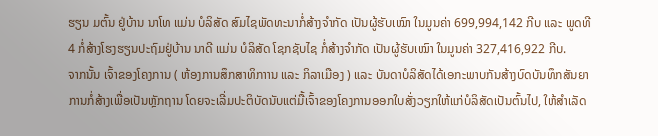ຮຽນ ມຕົ້ນ ຢູ່ບ້ານ ນາໂທ ແມ່ນ ບໍລິສັດ ສົມໄຊພັດທະນາກໍ່ສ້າງຈໍາກັດ ເປັນຜູ້ຮັບເໝົາ ໃນມູນຄ່າ 699,994,142 ກີບ ແລະ ພູດທີ 4 ກໍ່ສ້າງໂຮງຮຽນປະຖົມຢູ່ບ້ານ ນາດີ ແມ່ນ ບໍລິສັດ ໂຊກຊັບໄຊ ກໍ່ສ້າງຈໍາກັດ ເປັນຜູ້ຮັບເໝົາ ໃນມູນຄ່າ 327,416,922 ກີບ.
ຈາກນັ້ນ ເຈົ້າຂອງໂຄງການ ( ຫ້ອງການສຶກສາທິກາານ ແລະ ກິລາເມືອງ ) ແລະ ບັນດາບໍລິສັດໄດ້ເອກະພາບກັນສ້າງບົດບັນທຶກສັນຍາການກໍ່ສ້າງເພື່ອເປັນຫຼັກຖານ ໂດຍຈະເລີ່ມປະຕິບັດນັບແຕ່ມື້ເຈົ້າຂອງໂຄງການອອກໃບສັ່ງວຽກໃຫ້ແກ່ບໍລິສັດເປັນຕົ້ນໄປ, ໃຫ້ສໍາເລັດ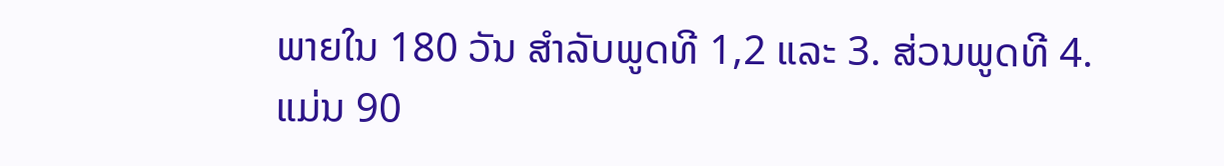ພາຍໃນ 180 ວັນ ສໍາລັບພູດທີ 1,2 ແລະ 3. ສ່ວນພູດທີ 4.ແມ່ນ 90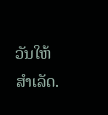ວັນໃຫ້ສໍາເລັດ.